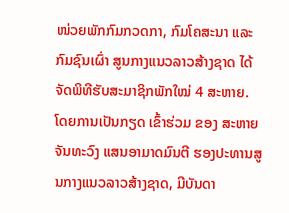ໜ່ວຍພັກກົມກວດກາ, ກົມໂຄສະນາ ແລະ ກົມຊົນເຜົ່າ ສູນກາງແນວລາວສ້າງຊາດ ໄດ້ຈັດພິທີຮັບສະມາຊິກພັກໃໝ່ 4 ສະຫາຍ. ໂດຍການເປັນກຽດ ເຂົ້າຮ່ວມ ຂອງ ສະຫາຍ ຈັນທະວົງ ແສນອາມາດມົນຕີ ຮອງປະທານສູນກາງແນວລາວສ້າງຊາດ, ມີບັນດາ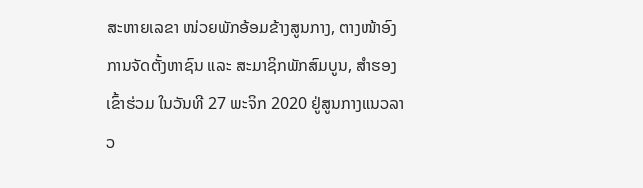ສະຫາຍເລຂາ ໜ່ວຍພັກອ້ອມຂ້າງສູນກາງ, ຕາງໜ້າອົງການຈັດຕັ້ງຫາຊົນ ແລະ ສະມາຊິກພັກສົມບູນ, ສຳຮອງເຂົ້າຮ່ວມ ໃນວັນທີ 27 ພະຈິກ 2020 ຢູ່ສູນກາງແນວລາວ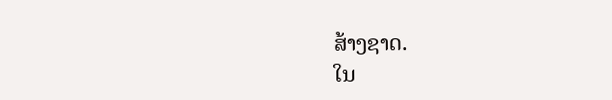ສ້າງຊາດ.
ໃນ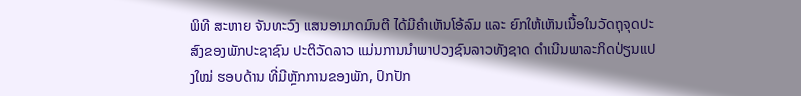ພິທີ ສະຫາຍ ຈັນທະວົງ ແສນອາມາດມົນຕີ ໄດ້ມີຄຳເຫັນໂອ້ລົມ ແລະ ຍົກໃຫ້ເຫັນເນື້ອໃນວັດຖຸຈຸດປະສົງຂອງພັກປະຊາຊົນ ປະຕິວັດລາວ ແມ່ນການນຳພາປວງຊົນລາວທັງຊາດ ດຳເນີນພາລະກິດປ່ຽນແປງໃໝ່ ຮອບດ້ານ ທີ່ມີຫຼັກການຂອງພັກ, ປົກປັກ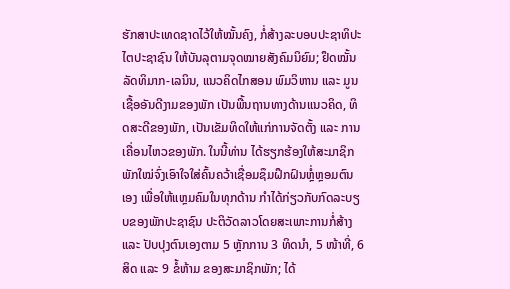ຮັກສາປະເທດຊາດໄວ້ໃຫ້ໝັ້ນຄົງ, ກໍ່ສ້າງລະບອບປະຊາທິປະໄຕປະຊາຊົນ ໃຫ້ບັນລຸຕາມຈຸດໝາຍສັງຄົມນິຍົມ; ຢຶດໝັ້ນລັດທິມາກ-ເລນິນ, ແນວຄິດໄກສອນ ພົມວິຫານ ແລະ ມູນເຊື້ອອັນດີງາມຂອງພັກ ເປັນພື້ນຖານທາງດ້ານແນວຄິດ, ທິດສະດີຂອງພັກ, ເປັນເຂັມທິດໃຫ້ແກ່ການຈັດຕັ້ງ ແລະ ການເຄື່ອນໄຫວຂອງພັກ. ໃນນີ້ທ່ານ ໄດ້ຮຽກຮ້ອງໃຫ້ສະມາຊິກພັກໃໝ່ຈົ່ງເອົາໃຈໃສ່ຄົ້ນຄວ້າເຊື່ອມຊຶມຝຶກຝົນຫຼໍ່ຫຼອມຕົນເອງ ເພື່ອໃຫ້ແຫຼມຄົມໃນທຸກດ້ານ ກຳໄດ້ກ່ຽວກັບກົດລະບຽບຂອງພັກປະຊາຊົນ ປະຕິວັດລາວໂດຍສະເພາະການກໍ່ສ້າງ ແລະ ປັບປຸງຕົນເອງຕາມ 5 ຫຼັກການ 3 ທິດນຳ, 5 ໜ້າທີ່, 6 ສິດ ແລະ 9 ຂໍ້ຫ້າມ ຂອງສະມາຊິກພັກ; ໄດ້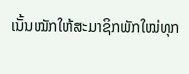ເນັ້ນໝັກໃຫ້ສະມາຊິກພັກໃໝ່ທຸກ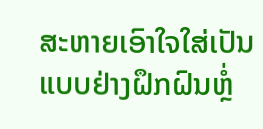ສະຫາຍເອົາໃຈໃສ່ເປັນແບບຢ່າງຝຶກຝົນຫຼໍ່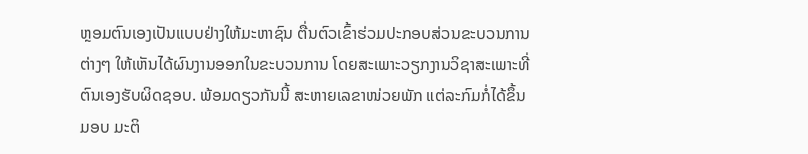ຫຼອມຕົນເອງເປັນແບບຢ່າງໃຫ້ມະຫາຊົນ ຕື່ນຕົວເຂົ້າຮ່ວມປະກອບສ່ວນຂະບວນການຕ່າງໆ ໃຫ້ເຫັນໄດ້ຜົນງານອອກໃນຂະບວນການ ໂດຍສະເພາະວຽກງານວິຊາສະເພາະທີ່ຕົນເອງຮັບຜິດຊອບ. ພ້ອມດຽວກັນນີ້ ສະຫາຍເລຂາໜ່ວຍພັກ ແຕ່ລະກົມກໍ່ໄດ້ຂຶ້ນມອບ ມະຕິ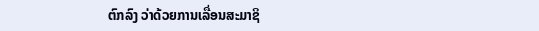ຕົກລົງ ວ່າດ້ວຍການເລື່ອນສະມາຊິ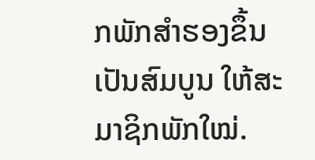ກພັກສຳຮອງຂຶ້ນເປັນສົມບູນ ໃຫ້ສະມາຊິກພັກໃໝ່.